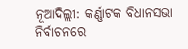ନୂଆଦିଲ୍ଲୀ: କର୍ଣ୍ଣାଟକ ବିଧାନସଭା ନିର୍ବାଚନରେ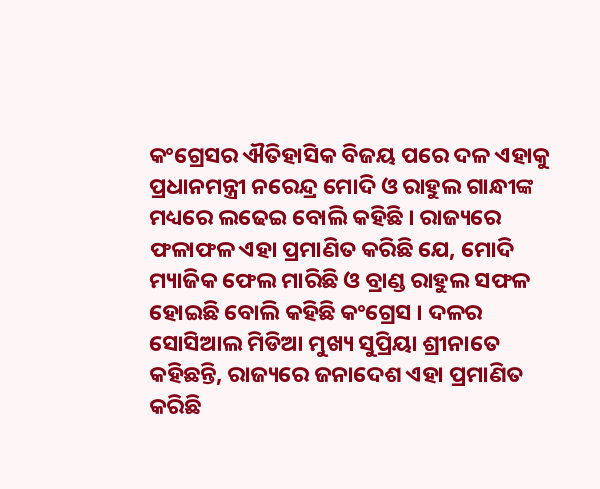କଂଗ୍ରେସର ଐତିହାସିକ ବିଜୟ ପରେ ଦଳ ଏହାକୁ ପ୍ରଧାନମନ୍ତ୍ରୀ ନରେନ୍ଦ୍ର ମୋଦି ଓ ରାହୁଲ ଗାନ୍ଧୀଙ୍କ ମଧ୍ୟରେ ଲଢେଇ ବୋଲି କହିଛି । ରାଜ୍ୟରେ ଫଳାଫଳ ଏହା ପ୍ରମାଣିତ କରିଛି ଯେ, ମୋଦି ମ୍ୟାଜିକ ଫେଲ ମାରିଛି ଓ ବ୍ରାଣ୍ଡ ରାହୁଲ ସଫଳ ହୋଇଛି ବୋଲି କହିଛି କଂଗ୍ରେସ । ଦଳର ସୋସିଆଲ ମିଡିଆ ମୁଖ୍ୟ ସୁପ୍ରିୟା ଶ୍ରୀନାତେ କହିଛନ୍ତି, ରାଜ୍ୟରେ ଜନାଦେଶ ଏହା ପ୍ରମାଣିତ କରିଛି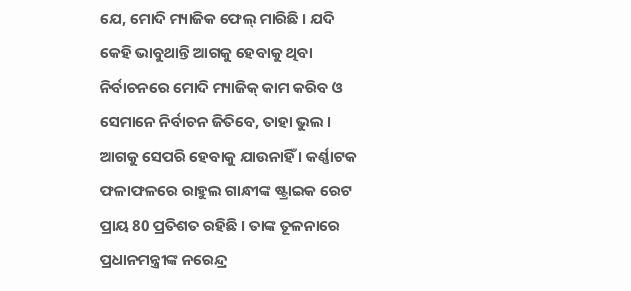ଯେ, ମୋଦି ମ୍ୟାଜିକ ଫେଲ୍ ମାରିଛି । ଯଦି କେହି ଭାବୁଥାନ୍ତି ଆଗକୁ ହେବାକୁ ଥିବା ନିର୍ବାଚନରେ ମୋଦି ମ୍ୟାଜିକ୍ କାମ କରିବ ଓ ସେମାନେ ନିର୍ବାଚନ ଜିତିବେ, ତାହା ଭୁଲ । ଆଗକୁ ସେପରି ହେବାକୁ ଯାଉନାହିଁ । କର୍ଣ୍ଣାଟକ ଫଳାଫଳରେ ରାହୁଲ ଗାନ୍ଧୀଙ୍କ ଷ୍ଟ୍ରାଇକ ରେଟ ପ୍ରାୟ 80 ପ୍ରତିଶତ ରହିଛି । ତାଙ୍କ ତୂଳନାରେ ପ୍ରଧାନମନ୍ତ୍ରୀଙ୍କ ନରେନ୍ଦ୍ର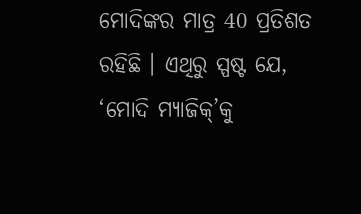ମୋଦିଙ୍କର ମାତ୍ର 40 ପ୍ରତିଶତ ରହିଛି । ଏଥିରୁ ସ୍ପଷ୍ଟ ଯେ, ‘ମୋଦି ମ୍ୟାଜିକ୍’କୁ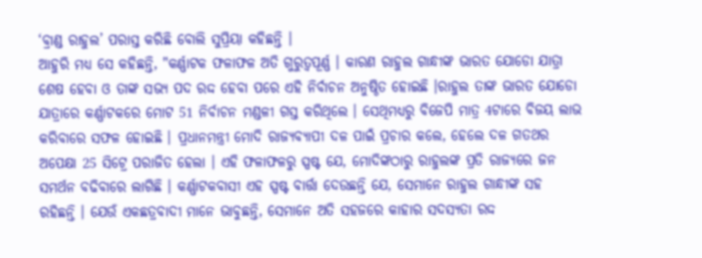‘ବ୍ରାଣ୍ଡ ରାହୁଲ’ ପରାସ୍ତ କରିଛି ବୋଲି ସୁପ୍ରିୟା କହିଛନ୍ତି ।
ଆହୁରି ମଧ୍ୟ ସେ କହିଛନ୍ତି, "କର୍ଣ୍ଣାଟକ ଫଳାଫଳ ଅତି ଗୁରୁତ୍ବପୂର୍ଣ୍ଣ । କାରଣ ରାହୁଲ ଗାନ୍ଧୀଙ୍କ ଭାରତ ଯୋଡୋ ଯାତ୍ରା ଶେଷ ହେବା ଓ ତାଙ୍କ ସଭ୍ୟ ପଦ ରଦ୍ଦ ହେବା ପରେ ଏହି ନିର୍ବାଚନ ଅନୁଷ୍ଠିତ ହୋଇଛି ।ରାହୁଲ ତାଙ୍କ ଭାରତ ଯୋଡୋ ଯାତ୍ରାରେ କର୍ଣ୍ଣାଟକରେ ମୋଟ 51 ନିର୍ବାଚନ ମଣ୍ଡଳୀ ଗସ୍ତ କରିଥିଲେ । ସେଥିମଧ୍ୟରୁ ବିଜେପି ମାତ୍ର 4ଟାରେ ବିଜୟ ଲାଭ କରିବାରେ ସଫଳ ହୋଇଛି । ପ୍ରଧାନମନ୍ତ୍ରୀ ମୋଦି ରାଜ୍ୟବ୍ୟାପୀ ଦଳ ପାଇଁ ପ୍ରଚାର କଲେ, ହେଲେ ଦଳ ଗତଥର ଅପେକ୍ଷା 25 ସିଟ୍ରେ ପରାଜିତ ହେଲା । ଏହି ଫଳାଫଳରୁ ସ୍ପଷ୍ଟ ଯେ, ମୋଦିଙ୍କଠାରୁ ରାହୁଲଙ୍କ ପ୍ରତି ରାଜ୍ୟରେ ଜନ ସମର୍ଥନ ବଢିବାରେ ଲାଗିଛି । କର୍ଣ୍ଣାଟକବାସୀ ଏହ ସ୍ପଷ୍ଟ ବାର୍ତ୍ତା ଦେଉଛନ୍ତି ଯେ, ସେମାନେ ରାହୁଲ ଗାନ୍ଧୀଙ୍କ ସହ ରହିଛନ୍ତି । ଯେଉଁ ଏକଛତ୍ରବାଦୀ ମାନେ ଭାବୁଛନ୍ତି, ସେମାନେ ଅତି ସହଜରେ କାହାର ସଦସ୍ୟତା ରଦ୍ଦ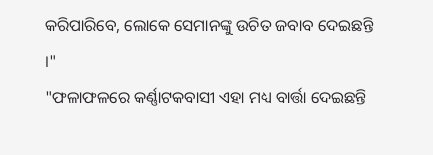କରିପାରିବେ, ଲୋକେ ସେମାନଙ୍କୁ ଉଚିତ ଜବାବ ଦେଇଛନ୍ତି ।"
"ଫଳାଫଳରେ କର୍ଣ୍ଣାଟକବାସୀ ଏହା ମଧ୍ୟ ବାର୍ତ୍ତା ଦେଇଛନ୍ତି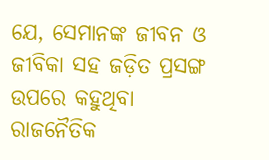ଯେ, ସେମାନଙ୍କ ଜୀବନ ଓ ଜୀବିକା ସହ ଜଡ଼ିତ ପ୍ରସଙ୍ଗ ଉପରେ କହୁଥିବା ରାଜନୈତିକ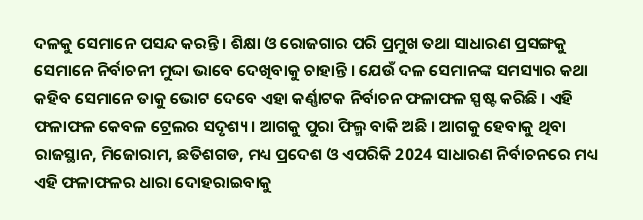ଦଳକୁ ସେମାନେ ପସନ୍ଦ କରନ୍ତି । ଶିକ୍ଷା ଓ ରୋଜଗାର ପରି ପ୍ରମୁଖ ତଥା ସାଧାରଣ ପ୍ରସଙ୍ଗକୁ ସେମାନେ ନିର୍ବାଚନୀ ମୁଦ୍ଦା ଭାବେ ଦେଖିବାକୁ ଚାହାନ୍ତି । ଯେଉଁ ଦଳ ସେମାନଙ୍କ ସମସ୍ୟାର କଥା କହିବ ସେମାନେ ତାକୁ ଭୋଟ ଦେବେ ଏହା କର୍ଣ୍ଣାଟକ ନିର୍ବାଚନ ଫଳାଫଳ ସ୍ପଷ୍ଟ କରିଛି । ଏହି ଫଳାଫଳ କେବଳ ଟ୍ରେଲର ସଦୃଶ୍ୟ । ଆଗକୁ ପୁରା ଫିଲ୍ମ ବାକି ଅଛି । ଆଗକୁ ହେବାକୁ ଥିବା ରାଜସ୍ଥାନ, ମିଜୋରାମ, ଛତିଶଗଡ, ମଧ୍ୟ ପ୍ରଦେଶ ଓ ଏପରିକି 2024 ସାଧାରଣ ନିର୍ବାଚନରେ ମଧ୍ୟ ଏହି ଫଳାଫଳର ଧାରା ଦୋହରାଇବାକୁ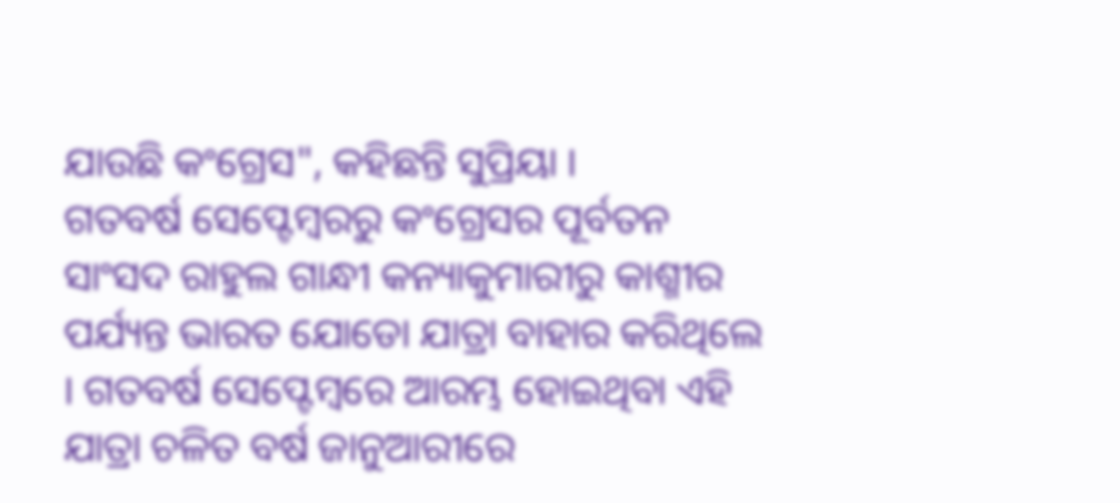ଯାଉଛି କଂଗ୍ରେସ", କହିଛନ୍ତି ସୁପ୍ରିୟା ।
ଗତବର୍ଷ ସେପ୍ଟେମ୍ବରରୁ କଂଗ୍ରେସର ପୂର୍ବତନ ସାଂସଦ ରାହୁଲ ଗାନ୍ଧୀ କନ୍ୟାକୁମାରୀରୁ କାଶ୍ମୀର ପର୍ଯ୍ୟନ୍ତ ଭାରତ ଯୋଡୋ ଯାତ୍ରା ବାହାର କରିଥିଲେ । ଗତବର୍ଷ ସେପ୍ଟେମ୍ବରେ ଆରମ୍ଭ ହୋଇଥିବା ଏହି ଯାତ୍ରା ଚଳିତ ବର୍ଷ ଜାନୁଆରୀରେ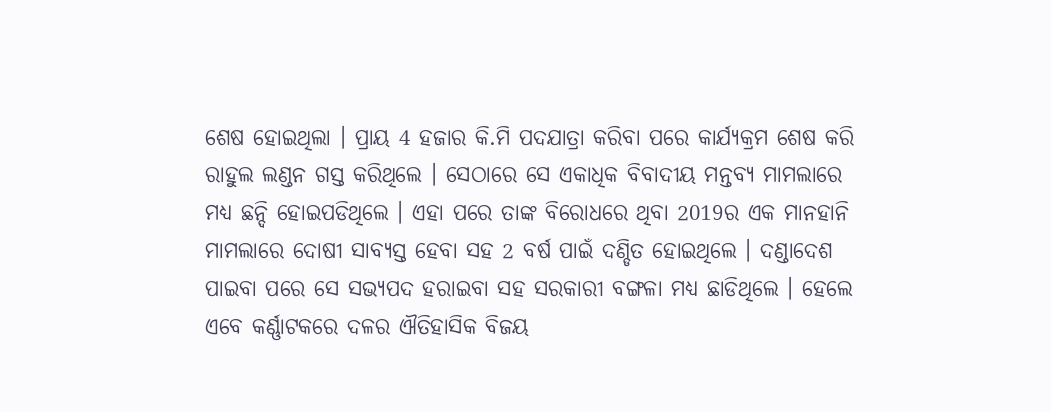ଶେଷ ହୋଇଥିଲା । ପ୍ରାୟ 4 ହଜାର କି.ମି ପଦଯାତ୍ରା କରିବା ପରେ କାର୍ଯ୍ୟକ୍ରମ ଶେଷ କରି ରାହୁଲ ଲଣ୍ଡନ ଗସ୍ତ କରିଥିଲେ । ସେଠାରେ ସେ ଏକାଧିକ ବିବାଦୀୟ ମନ୍ତବ୍ୟ ମାମଲାରେ ମଧ୍ୟ ଛନ୍ଦି ହୋଇପଡିଥିଲେ । ଏହା ପରେ ତାଙ୍କ ବିରୋଧରେ ଥିବା 2019ର ଏକ ମାନହାନି ମାମଲାରେ ଦୋଷୀ ସାବ୍ୟସ୍ତ ହେବା ସହ 2 ବର୍ଷ ପାଇଁ ଦଣ୍ଡିତ ହୋଇଥିଲେ । ଦଣ୍ଡାଦେଶ ପାଇବା ପରେ ସେ ସଭ୍ୟପଦ ହରାଇବା ସହ ସରକାରୀ ବଙ୍ଗଳା ମଧ୍ୟ ଛାଡିଥିଲେ । ହେଲେ ଏବେ କର୍ଣ୍ଣାଟକରେ ଦଳର ଐତିହାସିକ ବିଜୟ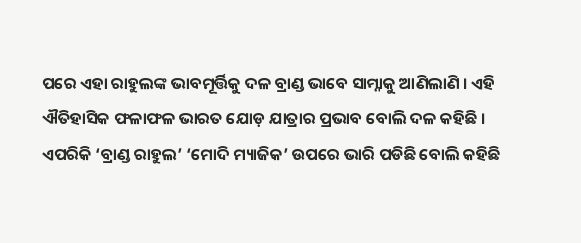ପରେ ଏହା ରାହୁଲଙ୍କ ଭାବମୂର୍ତ୍ତିକୁ ଦଳ ବ୍ରାଣ୍ଡ ଭାବେ ସାମ୍ନାକୁ ଆଣିଲାଣି । ଏହି ଐତିହାସିକ ଫଳାଫଳ ଭାରତ ଯୋଡ଼ ଯାତ୍ରାର ପ୍ରଭାବ ବୋଲି ଦଳ କହିଛି । ଏପରିକି ‘ବ୍ରାଣ୍ଡ ରାହୁଲ’ ‘ମୋଦି ମ୍ୟାଜିକ’ ଉପରେ ଭାରି ପଡିଛି ବୋଲି କହିଛି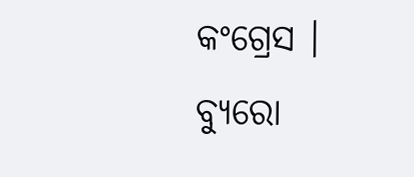କଂଗ୍ରେସ ।
ବ୍ୟୁରୋ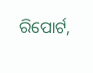ରିପୋର୍ଟ,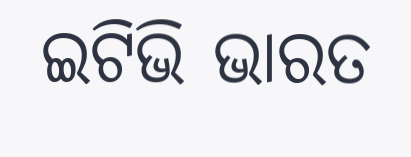ଇଟିଭି ଭାରତ